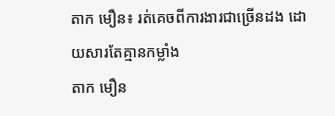តាក មឿន៖ រត់គេចពីការងារជាច្រើនដង ដោយសារតែគ្មានកម្លាំង
តាក មឿន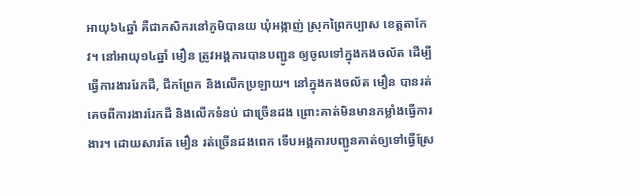អាយុ៦៤ឆ្នាំ គឺជាកសិករនៅភូមិបានយ ឃុំអង្កាញ់ ស្រុកព្រៃកប្បាស ខេត្តតាកែវ។ នៅអាយុ១៤ឆ្នាំ មឿន ត្រូវអង្គការបានបញ្ជូន ឲ្យចូលទៅក្នុងកងចល័ត ដើម្បីធ្វើការងាររែកដី, ជីកព្រែក និងលើកប្រឡាយ។ នៅក្នុងកងចល័ត មឿន បានរត់គេចពីការងាររែកដី និងលើកទំនប់ ជាច្រើនដង ព្រោះគាត់មិនមានកម្លាំងធ្វើការងារ។ ដោយសារតែ មឿន រត់ច្រើនដងពេក ទើបអង្គការបញ្ជូនគាត់ឲ្យទៅធ្វើស្រែ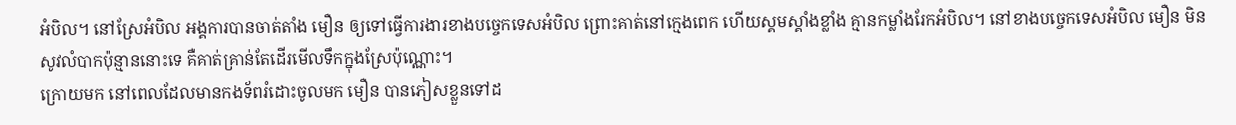អំបិល។ នៅស្រែអំបិល អង្គការបានចាត់តាំង មឿន ឲ្យទៅធ្វើការងារខាងបច្ចេកទេសអំបិល ព្រោះគាត់នៅក្មេងពេក ហើយស្គមស្គាំងខ្លាំង គ្មានកម្លាំងរែកអំបិល។ នៅខាងបច្ចេកទេសអំបិល មឿន មិនសូវលំបាកប៉ុន្មាននោះទេ គឺគាត់គ្រាន់តែដើរមើលទឹកក្នុងស្រែប៉ុណ្ណោះ។
ក្រោយមក នៅពេលដែលមានកងទ័ពរំដោះចូលមក មឿន បានភៀសខ្លួនទៅដ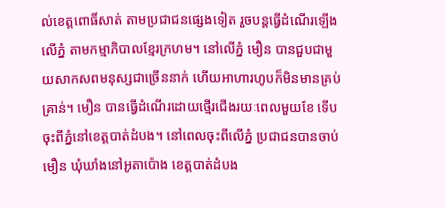ល់ខេត្តពោធិ៍សាត់ តាមប្រជាជនផ្សេងទៀត រួចបន្តធ្វើដំណើរឡើងលើភ្នំ តាមកម្មាភិបាលខ្មែរក្រហម។ នៅលើភ្នំ មឿន បានជួបជាមួយសាកសពមនុស្សជាច្រើននាក់ ហើយអាហារហូបក៏មិនមានគ្រប់គ្រាន់។ មឿន បានធ្វើដំណើរដោយថ្មើរជើងរយៈពេលមួយខែ ទើបចុះពីភ្នំនៅខេត្តបាត់ដំបង។ នៅពេលចុះពីលើភ្នំ ប្រជាជនបានចាប់ មឿន ឃុំឃាំងនៅអូតាប៉ោង ខេត្តបាត់ដំបង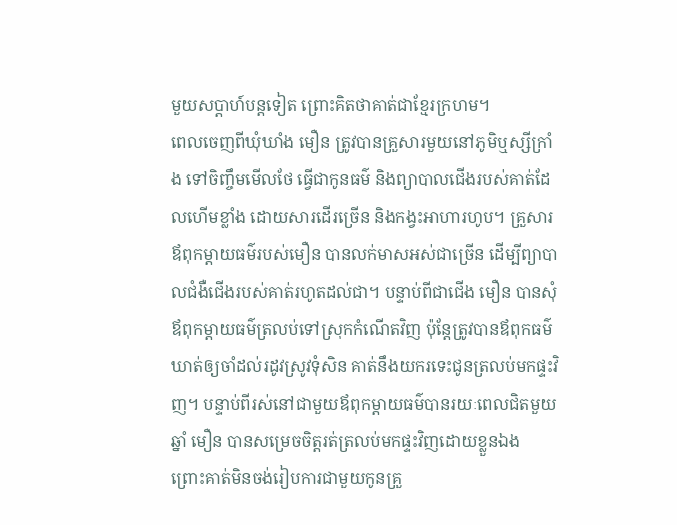មួយសប្ដាហ៍បន្តទៀត ព្រោះគិតថាគាត់ជាខ្មែរក្រហម។
ពេលចេញពីឃុំឃាំង មឿន ត្រូវបានគ្រួសារមួយនៅភូមិឬស្សីក្រាំង ទៅចិញ្ចឹមមើលថែ ធ្វើជាកូនធម៌ និងព្យាបាលជើងរបស់គាត់ដែលហើមខ្លាំង ដោយសារដើរច្រើន និងកង្វះអាហារហូប។ គ្រួសារឪពុកម្ដាយធម៌របស់មឿន បានលក់មាសអស់ជាច្រើន ដើម្បីព្យាបាលជំងឺជើងរបស់គាត់រហូតដល់ជា។ បន្ទាប់ពីជាជើង មឿន បានសុំឪពុកម្ដាយធម៌ត្រលប់ទៅស្រុកកំណើតវិញ ប៉ុន្តែត្រូវបានឪពុកធម៌ឃាត់ឲ្យចាំដល់រដូវស្រូវទុំសិន គាត់នឹងយករទេះជូនត្រលប់មកផ្ទះវិញ។ បន្ទាប់ពីរស់នៅជាមួយឪពុកម្ដាយធម៌បានរយៈពេលជិតមួយឆ្នាំ មឿន បានសម្រេចចិត្តរត់ត្រលប់មកផ្ទះវិញដោយខ្លួនឯង ព្រោះគាត់មិនចង់រៀបការជាមួយកូនគ្រួ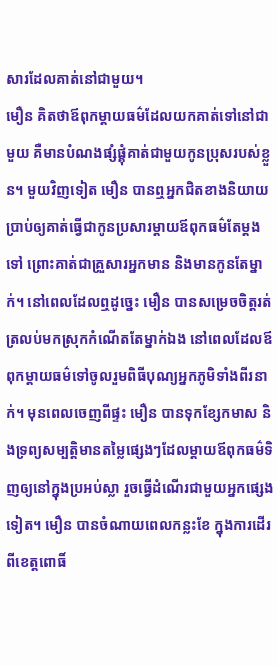សារដែលគាត់នៅជាមួយ។
មឿន គិតថាឪពុកម្ដាយធម៌ដែលយកគាត់ទៅនៅជាមួយ គឺមានបំណងផ្សំផ្គុំគាត់ជាមួយកូនប្រុសរបស់ខ្លួន។ មួយវិញទៀត មឿន បានឮអ្នកជិតខាងនិយាយប្រាប់ឲ្យគាត់ធ្វើជាកូនប្រសារម្ដាយឪពុកធម៌តែម្ដងទៅ ព្រោះគាត់ជាគ្រួសារអ្នកមាន និងមានកូនតែម្នាក់។ នៅពេលដែលឮដូច្នេះ មឿន បានសម្រេចចិត្តរត់ត្រលប់មកស្រុកកំណើតតែម្នាក់ឯង នៅពេលដែលឪពុកម្ដាយធម៌ទៅចូលរួមពិធីបុណ្យអ្នកភូមិទាំងពីរនាក់។ មុនពេលចេញពីផ្ទះ មឿន បានទុកខ្សែកមាស និងទ្រព្យសម្បត្តិមានតម្លៃផ្សេងៗដែលម្ដាយឪពុកធម៌ទិញឲ្យនៅក្នុងប្រអប់ស្លា រួចធ្វើដំណើរជាមួយអ្នកផ្សេងទៀត។ មឿន បានចំណាយពេលកន្លះខែ ក្នុងការដើរពីខេត្តពោធិ៍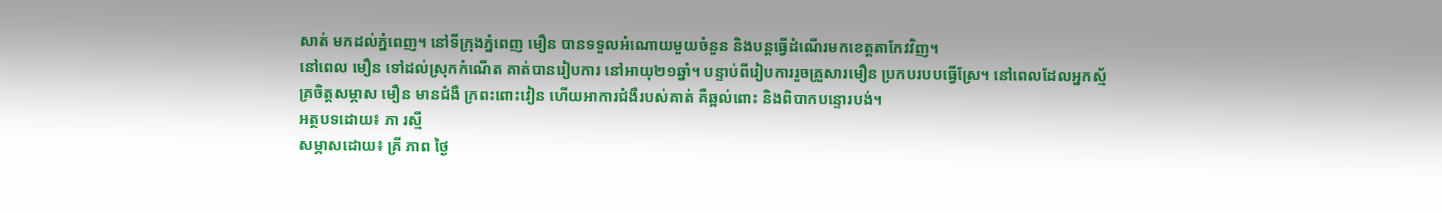សាត់ មកដល់ភ្នំពេញ។ នៅទីក្រុងភ្នំពេញ មឿន បានទទួលអំណោយមួយចំនួន និងបន្តធ្វើដំណើរមកខេត្តតាកែវវិញ។
នៅពេល មឿន ទៅដល់ស្រុកកំណើត គាត់បានរៀបការ នៅអាយុ២១ឆ្នាំ។ បន្ទាប់ពីរៀបការរួចគ្រួសារមឿន ប្រកបរបបធ្វើស្រែ។ នៅពេលដែលអ្នកស្ម័គ្រចិត្តសម្ភាស មឿន មានជំងឺ ក្រពះពោះវៀន ហើយអាការជំងឺរបស់គាត់ គឺឆ្អល់ពោះ និងពិបាកបន្ទោរបង់។
អត្ថបទដោយ៖ ភា រស្មី
សម្ភាសដោយ៖ គ្រី ភាព ថ្ងៃ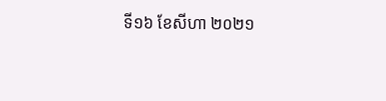ទី១៦ ខែសីហា ២០២១